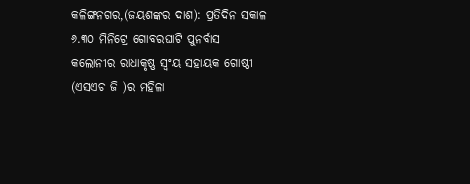କଳିଙ୍ଗନଗର,(ଜୟଶଙ୍କର ଦାଶ): ପ୍ରତିଦିନ ସକାଳ ୬.୩୦ ମିନିଟ୍ରେ ଗୋବରଘାଟି ପୁନର୍ବାସ କଲୋନୀର ରାଧାକୃଷ୍ଣ ସ୍ୱଂୟ ସହାୟକ ଗୋଷ୍ଠୀ (ଏସଏଚ ଜି )ର ମହିଳା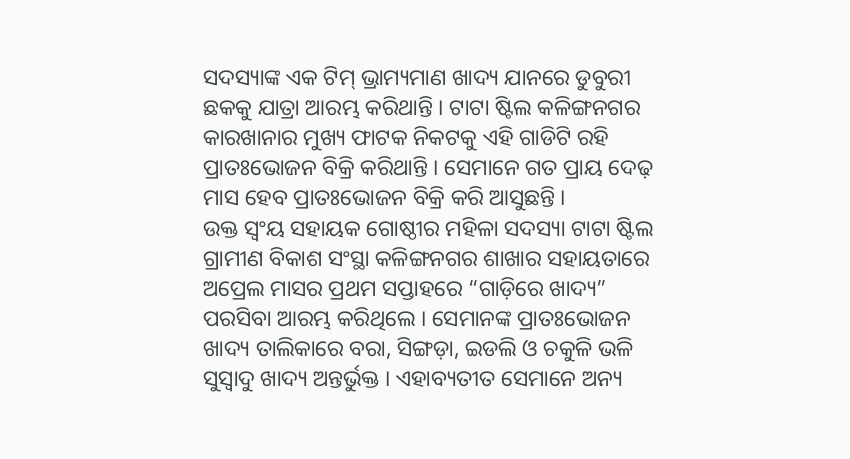ସଦସ୍ୟାଙ୍କ ଏକ ଟିମ୍ ଭ୍ରାମ୍ୟମାଣ ଖାଦ୍ୟ ଯାନରେ ଡୁବୁରୀ ଛକକୁ ଯାତ୍ରା ଆରମ୍ଭ କରିଥାନ୍ତି । ଟାଟା ଷ୍ଟିଲ କଳିଙ୍ଗନଗର କାରଖାନାର ମୁଖ୍ୟ ଫାଟକ ନିକଟକୁ ଏହି ଗାଡିଟି ରହି ପ୍ରାତଃଭୋଜନ ବିକ୍ରି କରିଥାନ୍ତି । ସେମାନେ ଗତ ପ୍ରାୟ ଦେଢ଼ ମାସ ହେବ ପ୍ରାତଃଭୋଜନ ବିକ୍ରି କରି ଆସୁଛନ୍ତି ।
ଉକ୍ତ ସ୍ୱଂୟ ସହାୟକ ଗୋଷ୍ଠୀର ମହିଳା ସଦସ୍ୟା ଟାଟା ଷ୍ଟିଲ ଗ୍ରାମୀଣ ବିକାଶ ସଂସ୍ଥା କଳିଙ୍ଗନଗର ଶାଖାର ସହାୟତାରେ ଅପ୍ରେଲ ମାସର ପ୍ରଥମ ସପ୍ତାହରେ “ଗାଡ଼ିରେ ଖାଦ୍ୟ” ପରସିବା ଆରମ୍ଭ କରିଥିଲେ । ସେମାନଙ୍କ ପ୍ରାତଃଭୋଜନ ଖାଦ୍ୟ ତାଲିକାରେ ବରା, ସିଙ୍ଗଡ଼ା, ଇଡଲି ଓ ଚକୁଳି ଭଳି ସୁସ୍ୱାଦୁ ଖାଦ୍ୟ ଅନ୍ତର୍ଭୁକ୍ତ । ଏହାବ୍ୟତୀତ ସେମାନେ ଅନ୍ୟ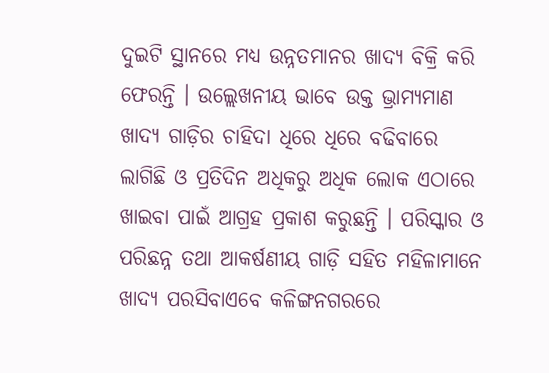ଦୁଇଟି ସ୍ଥାନରେ ମଧ୍ୟ ଉନ୍ନତମାନର ଖାଦ୍ୟ ବିକ୍ରି କରି ଫେରନ୍ତି । ଉଲ୍ଲେଖନୀୟ ଭାବେ ଉକ୍ତ ଭ୍ରାମ୍ୟମାଣ ଖାଦ୍ୟ ଗାଡ଼ିର ଚାହିଦା ଧିରେ ଧିରେ ବଢିବାରେ ଲାଗିଛି ଓ ପ୍ରତିଦିନ ଅଧିକରୁ ଅଧିକ ଲୋକ ଏଠାରେ ଖାଇବା ପାଇଁ ଆଗ୍ରହ ପ୍ରକାଶ କରୁଛନ୍ତି । ପରିସ୍କାର ଓ ପରିଛନ୍ନ ତଥା ଆକର୍ଷଣୀୟ ଗାଡ଼ି ସହିତ ମହିଳାମାନେ ଖାଦ୍ୟ ପରସିବାଏବେ କଳିଙ୍ଗନଗରରେ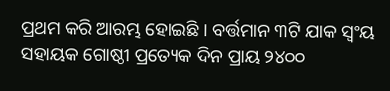ପ୍ରଥମ କରି ଆରମ୍ଭ ହୋଇଛି । ବର୍ତ୍ତମାନ ୩ଟି ଯାକ ସ୍ୱଂୟ ସହାୟକ ଗୋଷ୍ଠୀ ପ୍ରତ୍ୟେକ ଦିନ ପ୍ରାୟ ୨୪୦୦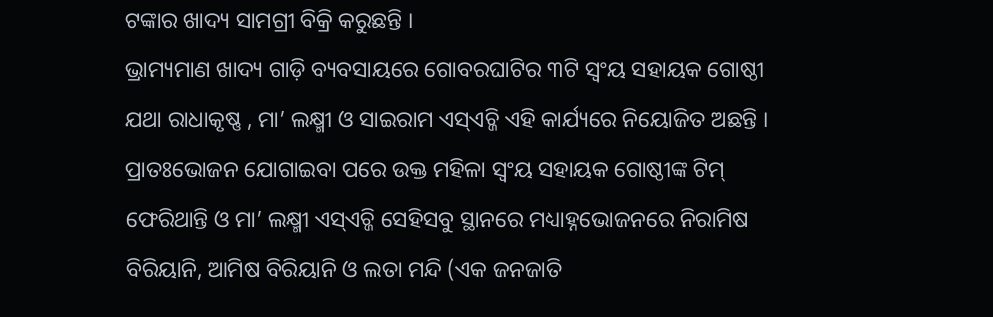ଟଙ୍କାର ଖାଦ୍ୟ ସାମଗ୍ରୀ ବିକ୍ରି କରୁଛନ୍ତି ।
ଭ୍ରାମ୍ୟମାଣ ଖାଦ୍ୟ ଗାଡ଼ି ବ୍ୟବସାୟରେ ଗୋବରଘାଟିର ୩ଟି ସ୍ୱଂୟ ସହାୟକ ଗୋଷ୍ଠୀ ଯଥା ରାଧାକୃଷ୍ଣ , ମା’ ଲକ୍ଷ୍ମୀ ଓ ସାଇରାମ ଏସ୍ଏଚ୍ଜି ଏହି କାର୍ଯ୍ୟରେ ନିୟୋଜିତ ଅଛନ୍ତି । ପ୍ରାତଃଭୋଜନ ଯୋଗାଇବା ପରେ ଉକ୍ତ ମହିଳା ସ୍ୱଂୟ ସହାୟକ ଗୋଷ୍ଠୀଙ୍କ ଟିମ୍ ଫେରିଥାନ୍ତି ଓ ମା’ ଲକ୍ଷ୍ମୀ ଏସ୍ଏଚ୍ଜି ସେହିସବୁ ସ୍ଥାନରେ ମଧ୍ୟାହ୍ନଭୋଜନରେ ନିରାମିଷ ବିରିୟାନି, ଆମିଷ ବିରିୟାନି ଓ ଲତା ମନ୍ଦି (ଏକ ଜନଜାତି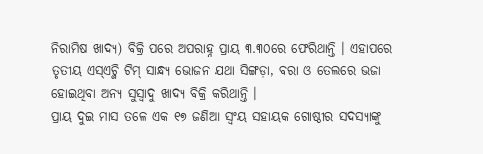ନିରାମିଷ ଖାଦ୍ୟ) ବିକ୍ରି ପରେ ଅପରାହ୍ନ ପ୍ରାୟ ୩.୩୦ରେ ଫେରିଥାନ୍ତି । ଏହାପରେ ତୃତୀୟ ଏସ୍ଏଚ୍ଜି ଟିମ୍ ସାନ୍ଧ୍ୟ ଭୋଜନ ଯଥା ସିଙ୍ଗଡ଼ା, ବରା ଓ ତେଲରେ ଭଜା ହୋଇଥିବା ଅନ୍ୟ ସୁସ୍ୱାଦୁ ଖାଦ୍ୟ ବିକ୍ରି କରିଥାନ୍ତି ।
ପ୍ରାୟ ଦୁଇ ମାସ ତଳେ ଏକ ୧୭ ଜଣିଆ ସ୍ୱଂୟ ସହାୟକ ଗୋଷ୍ଠୀର ସଦସ୍ୟାଙ୍କୁ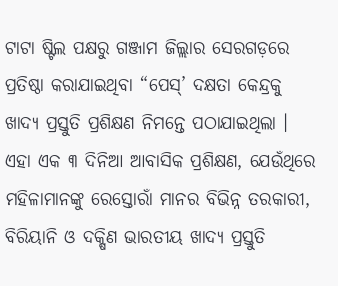ଟାଟା ଷ୍ଟିଲ ପକ୍ଷରୁ ଗଞ୍ଜାମ ଜିଲ୍ଲାର ସେରଗଡ଼ରେ ପ୍ରତିଷ୍ଠା କରାଯାଇଥିବା “ପେସ୍’ ଦକ୍ଷତା କେନ୍ଦ୍ରକୁ ଖାଦ୍ୟ ପ୍ରସ୍ତୁତି ପ୍ରଶିକ୍ଷଣ ନିମନ୍ତେ ପଠାଯାଇଥିଲା । ଏହା ଏକ ୩ ଦିନିଆ ଆବାସିକ ପ୍ରଶିକ୍ଷଣ, ଯେଉଁଥିରେ ମହିଳାମାନଙ୍କୁ ରେସ୍ତୋରାଁ ମାନର ବିଭିନ୍ନ ତରକାରୀ, ବିରିୟାନି ଓ ଦକ୍ଷିଣ ଭାରତୀୟ ଖାଦ୍ୟ ପ୍ରସ୍ତୁତି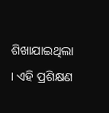ଶିଖାଯାଇଥିଲା । ଏହି ପ୍ରଶିକ୍ଷଣ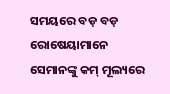ସମୟରେ ବଡ଼ ବଡ଼ ରୋଷେୟାମାନେ ସେମାନଙ୍କୁ କମ୍ ମୂଲ୍ୟରେ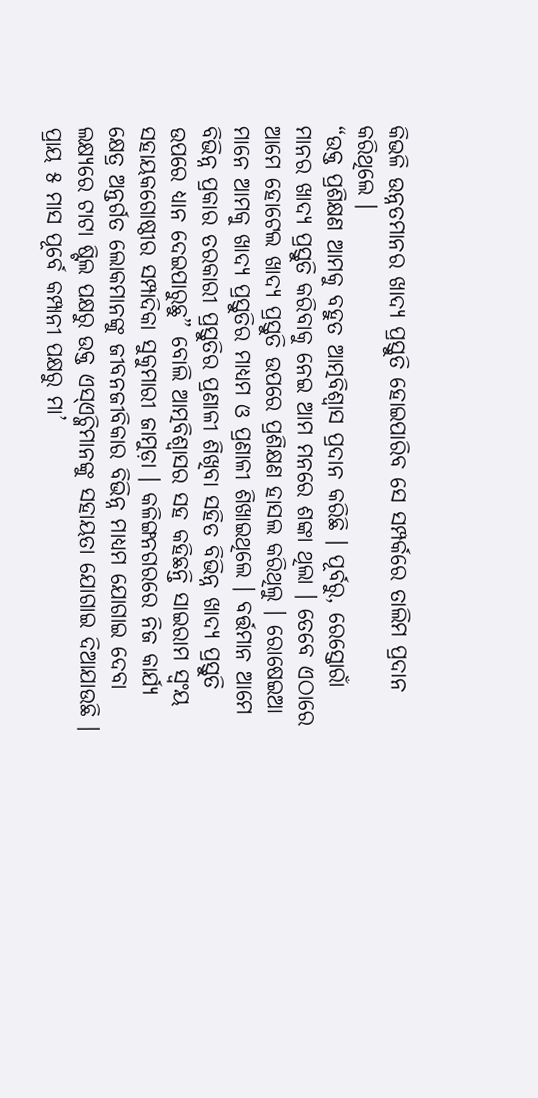କିଭଳି ଉନ୍ନତମାନର ଖାଦ୍ୟ ପ୍ରସ୍ତୁତି ହୋଇପାରିବ ସେ ସମ୍ପର୍କରେ ତାଲିମ ପ୍ରଦାନ କରିଥିଲେ ।
“ଉକ୍ତ ପ୍ରଶିକ୍ଷଣ ଆମକୁ ବହୁତ ଆତ୍ମବିଶ୍ୱାସ ପ୍ରଦାନ କରିଛି । ପୂର୍ବରୁ, ରେସ୍ତୋରାଁ ମାନର ଖାଦ୍ୟ ପ୍ରସ୍ତୁତି କରିବାକୁ ନେଇ ଆମ ମନରେ ଶଙ୍କା ଥିଲା । ତେବେ ଏଠାରେ ଆମେ ହୋଟେଲ ଖାଦ୍ୟ ପ୍ରସ୍ତୁତି ଉପରେ ପ୍ରଶିକ୍ଷଣ ହାସଲ କରିଥିଲୁ । ରୋଷେଇଆ ମାନେ ଆମକୁ ଖାଦ୍ୟ ପ୍ରସ୍ତୁତିର ମାଧ୍ୟମ ଓ ପ୍ରଣାଳୀ ଶିଖାଇଥିଲେ । ବର୍ତ୍ତମାନ ଆମେ ବିଭିନ୍ନ ପ୍ରକାର ତରକାରୀ ପ୍ରସ୍ତୁତିର ପ୍ରଣାଳୀ ଶିଖିବା ସହିତ ବିଭିନ୍ନ ଖାଦ୍ୟ ପ୍ରସ୍ତୁତି ଉପରେ ଧ୍ୟାନ ଦେଇପାରୁଛୁ” ବୋଲି ଆତ୍ମବିଶ୍ୱାସର ସହ କହିଛନ୍ତି ସାଇରାମ ସ୍ୱଂୟ ସହାୟକଗୋଷ୍ଠୀର ସମ୍ପାଦିକା ସୁକୁମାରୀ ଜାମୁଡ଼ା । କଳିଙ୍ଗନଗରରେ ନିଜ କାର୍ଯ୍ୟ କ୍ଷେତ୍ର ଅନ୍ତର୍ଗତ ଲୋକମାନଙ୍କୁ ଜୀବନଜୀବିକାର ବିଭିନ୍ନ ମାଧ୍ୟମ ଯୋଗାଇ ଦେବା ଲକ୍ଷ୍ୟରେ ଟାଟା ଷ୍ଟିଲ ପକ୍ଷରୁ ଉକ୍ତ ଏସ୍ଏଚ୍ଜିମାନଙ୍କୁ ସହାୟତା ଯୋଗାଇ ଦିଆଯାଉଛି । ପ୍ରାୟ ୫ ମାସ ପୂର୍ବେ କମ୍ପାନୀ ପକ୍ଷରୁ ମା’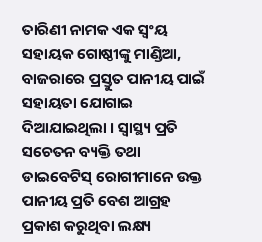ତାରିଣୀ ନାମକ ଏକ ସ୍ୱଂୟ ସହାୟକ ଗୋଷ୍ଠୀଙ୍କୁ ମାଣ୍ଡିଆ, ବାଜରାରେ ପ୍ରସ୍ତୁତ ପାନୀୟ ପାଇଁ ସହାୟତା ଯୋଗାଇ ଦିଆଯାଇଥିଲା । ସ୍ୱାସ୍ଥ୍ୟ ପ୍ରତି ସଚେତନ ବ୍ୟକ୍ତି ତଥା ଡାଇବେଟିସ୍ ରୋଗୀମାନେ ଉକ୍ତ ପାନୀୟ ପ୍ରତି ବେଶ ଆଗ୍ରହ ପ୍ରକାଶ କରୁଥିବା ଲକ୍ଷ୍ୟ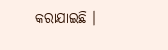କରାଯାଇଛି ।